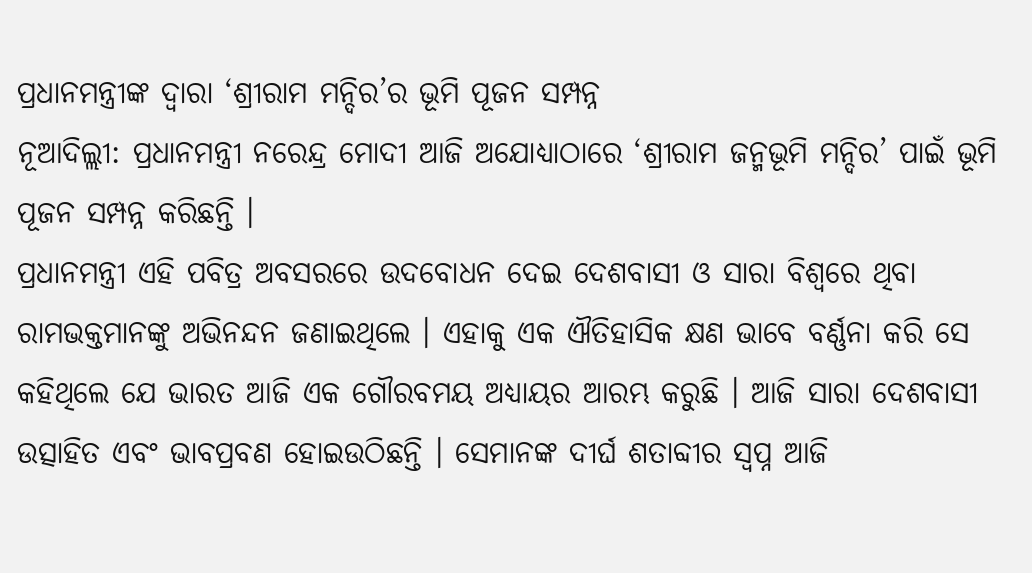ପ୍ରଧାନମନ୍ତ୍ରୀଙ୍କ ଦ୍ୱାରା ‘ଶ୍ରୀରାମ ମନ୍ଦିର’ର ଭୂମି ପୂଜନ ସମ୍ପନ୍ନ
ନୂଆଦିଲ୍ଲୀ: ପ୍ରଧାନମନ୍ତ୍ରୀ ନରେନ୍ଦ୍ର ମୋଦୀ ଆଜି ଅଯୋଧ୍ୟାଠାରେ ‘ଶ୍ରୀରାମ ଜନ୍ମଭୂମି ମନ୍ଦିର’ ପାଇଁ ଭୂମି ପୂଜନ ସମ୍ପନ୍ନ କରିଛନ୍ତି ।
ପ୍ରଧାନମନ୍ତ୍ରୀ ଏହି ପବିତ୍ର ଅବସରରେ ଉଦବୋଧନ ଦେଇ ଦେଶବାସୀ ଓ ସାରା ବିଶ୍ୱରେ ଥିବା ରାମଭକ୍ତମାନଙ୍କୁ ଅଭିନନ୍ଦନ ଜଣାଇଥିଲେ । ଏହାକୁ ଏକ ଐତିହାସିକ କ୍ଷଣ ଭାବେ ବର୍ଣ୍ଣନା କରି ସେ କହିଥିଲେ ଯେ ଭାରତ ଆଜି ଏକ ଗୌରବମୟ ଅଧ୍ୟାୟର ଆରମ୍ଭ କରୁଛି । ଆଜି ସାରା ଦେଶବାସୀ ଉତ୍ସାହିତ ଏବଂ ଭାବପ୍ରବଣ ହୋଇଉଠିଛନ୍ତି । ସେମାନଙ୍କ ଦୀର୍ଘ ଶତାବ୍ଦୀର ସ୍ୱପ୍ନ ଆଜି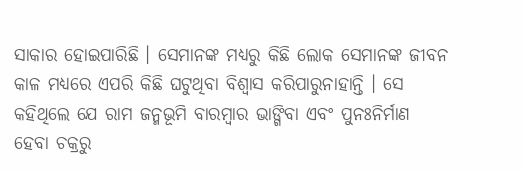ସାକାର ହୋଇପାରିଛି । ସେମାନଙ୍କ ମଧ୍ୟରୁ କିଛି ଲୋକ ସେମାନଙ୍କ ଜୀବନ କାଳ ମଧ୍ୟରେ ଏପରି କିଛି ଘଟୁଥିବା ବିଶ୍ୱାସ କରିପାରୁନାହାନ୍ତି । ସେ କହିଥିଲେ ଯେ ରାମ ଜନ୍ମଭୂମି ବାରମ୍ବାର ଭାଙ୍ଗିବା ଏବଂ ପୁନଃନିର୍ମାଣ ହେବା ଚକ୍ରରୁ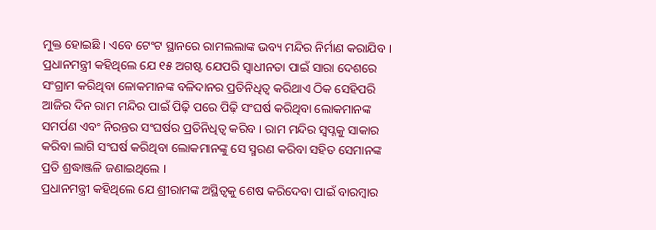ମୁକ୍ତ ହୋଇଛି । ଏବେ ଟେଂଟ ସ୍ଥାନରେ ରାମଲଲାଙ୍କ ଭବ୍ୟ ମନ୍ଦିର ନିର୍ମାଣ କରାଯିବ ।
ପ୍ରଧାନମନ୍ତ୍ରୀ କହିଥିଲେ ଯେ ୧୫ ଅଗଷ୍ଟ ଯେପରି ସ୍ୱାଧୀନତା ପାଇଁ ସାରା ଦେଶରେ ସଂଗ୍ରାମ କରିଥିବା ଳୋକମାନଙ୍କ ବଳିଦାନର ପ୍ରତିନିଧିତ୍ୱ କରିଥାଏ ଠିକ ସେହିପରି ଆଜିର ଦିନ ରାମ ମନ୍ଦିର ପାଇଁ ପିଢ଼ି ପରେ ପିଢ଼ି ସଂଘର୍ଷ କରିଥିବା ଲୋକମାନଙ୍କ ସମର୍ପଣ ଏବଂ ନିରନ୍ତର ସଂଘର୍ଷର ପ୍ରତିନିଧିତ୍ୱ କରିବ । ରାମ ମନ୍ଦିର ସ୍ୱପ୍ନକୁ ସାକାର କରିବା ଲାଗି ସଂଘର୍ଷ କରିଥିବା ଲୋକମାନଙ୍କୁ ସେ ସ୍ମରଣ କରିବା ସହିତ ସେମାନଙ୍କ ପ୍ରତି ଶ୍ରଦ୍ଧାଞ୍ଜଳି ଜଣାଇଥିଲେ ।
ପ୍ରଧାନମନ୍ତ୍ରୀ କହିଥିଲେ ଯେ ଶ୍ରୀରାମଙ୍କ ଅସ୍ଥିତ୍ୱକୁ ଶେଷ କରିଦେବା ପାଇଁ ବାରମ୍ବାର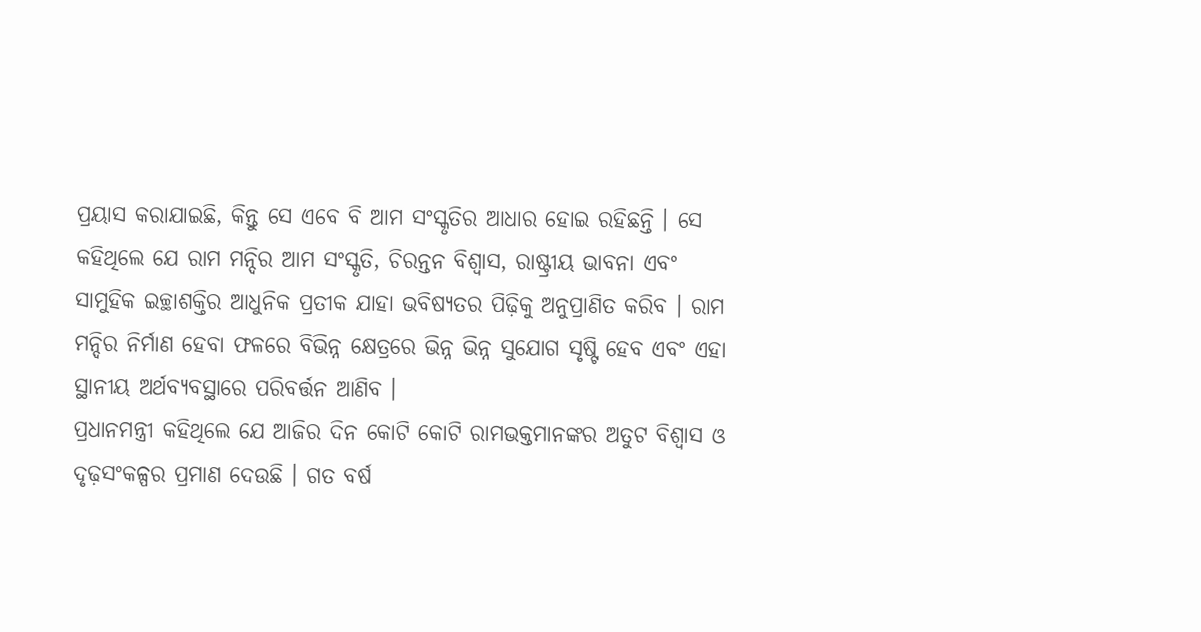ପ୍ରୟାସ କରାଯାଇଛି, କିନ୍ତୁ ସେ ଏବେ ବି ଆମ ସଂସ୍କୃତିର ଆଧାର ହୋଇ ରହିଛନ୍ତି । ସେ କହିଥିଲେ ଯେ ରାମ ମନ୍ଦିର ଆମ ସଂସ୍କୃତି, ଚିରନ୍ତନ ବିଶ୍ୱାସ, ରାଷ୍ଟ୍ରୀୟ ଭାବନା ଏବଂ ସାମୁହିକ ଇଚ୍ଛାଶକ୍ତିର ଆଧୁନିକ ପ୍ରତୀକ ଯାହା ଭବିଷ୍ୟତର ପିଢ଼ିକୁ ଅନୁପ୍ରାଣିତ କରିବ । ରାମ ମନ୍ଦିର ନିର୍ମାଣ ହେବା ଫଳରେ ବିଭିନ୍ନ କ୍ଷେତ୍ରରେ ଭିନ୍ନ ଭିନ୍ନ ସୁଯୋଗ ସୃଷ୍ଟି ହେବ ଏବଂ ଏହା ସ୍ଥାନୀୟ ଅର୍ଥବ୍ୟବସ୍ଥାରେ ପରିବର୍ତ୍ତନ ଆଣିବ ।
ପ୍ରଧାନମନ୍ତ୍ରୀ କହିଥିଲେ ଯେ ଆଜିର ଦିନ କୋଟି କୋଟି ରାମଭକ୍ତମାନଙ୍କର ଅତୁଟ ବିଶ୍ୱାସ ଓ ଦୃଢ଼ସଂକଳ୍ପର ପ୍ରମାଣ ଦେଉଛି । ଗତ ବର୍ଷ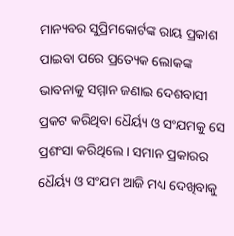ମାନ୍ୟବର ସୁପ୍ରିମକୋର୍ଟଙ୍କ ରାୟ ପ୍ରକାଶ ପାଇବା ପରେ ପ୍ରତ୍ୟେକ ଲୋକଙ୍କ ଭାବନାକୁ ସମ୍ମାନ ଜଣାଇ ଦେଶବାସୀ ପ୍ରକଟ କରିଥିବା ଧୈର୍ୟ୍ୟ ଓ ସଂଯମକୁ ସେ ପ୍ରଶଂସା କରିଥିଲେ । ସମାନ ପ୍ରକାରର ଧୈର୍ୟ୍ୟ ଓ ସଂଯମ ଆଜି ମଧ୍ୟ ଦେଖିବାକୁ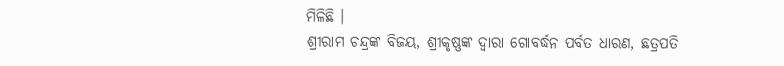ମିଳିଛି ।
ଶ୍ରୀରାମ ଚନ୍ଦ୍ରଙ୍କ ବିଜୟ, ଶ୍ରୀକୃଷ୍ଣଙ୍କ ଦ୍ୱାରା ଗୋବର୍ଦ୍ଧନ ପର୍ବତ ଧାରଣ, ଛତ୍ରପତି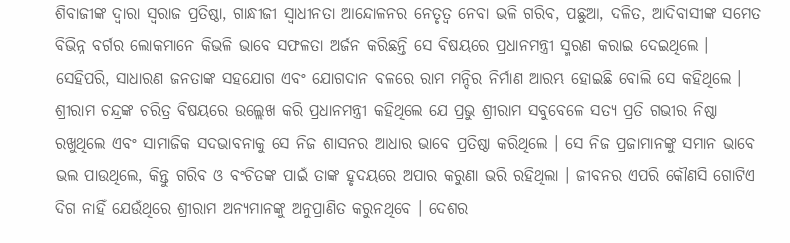ଶିବାଜୀଙ୍କ ଦ୍ୱାରା ସ୍ୱରାଜ ପ୍ରତିଷ୍ଠା, ଗାନ୍ଧୀଜୀ ସ୍ୱାଧୀନତା ଆନ୍ଦୋଳନର ନେତୃତ୍ୱ ନେବା ଭଳି ଗରିବ, ପଛୁଆ, ଦଳିତ, ଆଦିବାସୀଙ୍କ ସମେତ ବିଭିନ୍ନ ବର୍ଗର ଲୋକମାନେ କିଭଳି ଭାବେ ସଫଳତା ଅର୍ଜନ କରିଛନ୍ତି ସେ ବିଷୟରେ ପ୍ରଧାନମନ୍ତ୍ରୀ ସ୍ମରଣ କରାଇ ଦେଇଥିଲେ । ସେହିପରି, ସାଧାରଣ ଜନତାଙ୍କ ସହଯୋଗ ଏବଂ ଯୋଗଦାନ ବଳରେ ରାମ ମନ୍ଦିର ନିର୍ମାଣ ଆରମ୍ଭ ହୋଇଛି ବୋଲି ସେ କହିଥିଲେ ।
ଶ୍ରୀରାମ ଚନ୍ଦ୍ରଙ୍କ ଚରିତ୍ର ବିଷୟରେ ଉଲ୍ଲେଖ କରି ପ୍ରଧାନମନ୍ତ୍ରୀ କହିଥିଲେ ଯେ ପ୍ରଭୁ ଶ୍ରୀରାମ ସବୁବେଳେ ସତ୍ୟ ପ୍ରତି ଗଭୀର ନିଷ୍ଠା ରଖୁଥିଲେ ଏବଂ ସାମାଜିକ ସଦଭାବନାକୁ ସେ ନିଜ ଶାସନର ଆଧାର ଭାବେ ପ୍ରତିଷ୍ଠା କରିଥିଲେ । ସେ ନିଜ ପ୍ରଜାମାନଙ୍କୁ ସମାନ ଭାବେ ଭଲ ପାଉଥିଲେ, କିନ୍ତୁ ଗରିବ ଓ ବଂଚିତଙ୍କ ପାଇଁ ତାଙ୍କ ହୃଦୟରେ ଅପାର କରୁଣା ଭରି ରହିଥିଲା । ଜୀବନର ଏପରି କୌଣସି ଗୋଟିଏ ଦିଗ ନାହିଁ ଯେଉଁଥିରେ ଶ୍ରୀରାମ ଅନ୍ୟମାନଙ୍କୁ ଅନୁପ୍ରାଣିତ କରୁନଥିବେ । ଦେଶର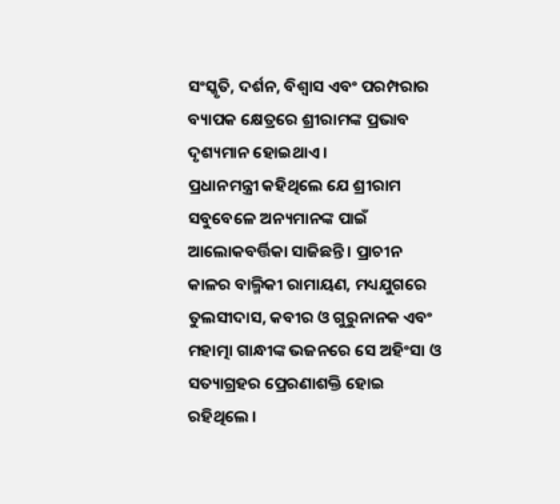ସଂସ୍କୃତି, ଦର୍ଶନ, ବିଶ୍ୱାସ ଏବଂ ପରମ୍ପରାର ବ୍ୟାପକ କ୍ଷେତ୍ରରେ ଶ୍ରୀରାମଙ୍କ ପ୍ରଭାବ ଦୃଶ୍ୟମାନ ହୋଇଥାଏ ।
ପ୍ରଧାନମନ୍ତ୍ରୀ କହିଥିଲେ ଯେ ଶ୍ରୀରାମ ସବୁବେଳେ ଅନ୍ୟମାନଙ୍କ ପାଇଁ ଆଲୋକବର୍ତ୍ତିକା ସାଜିଛନ୍ତି । ପ୍ରାଚୀନ କାଳର ବାଲ୍ମିକୀ ରାମାୟଣ, ମଧ୍ୟଯୁଗରେ ତୁଲସୀଦାସ, କବୀର ଓ ଗୁରୁନାନକ ଏବଂ ମହାତ୍ମା ଗାନ୍ଧୀଙ୍କ ଭଜନରେ ସେ ଅହିଂସା ଓ ସତ୍ୟାଗ୍ରହର ପ୍ରେରଣାଶକ୍ତି ହୋଇ ରହିଥିଲେ ।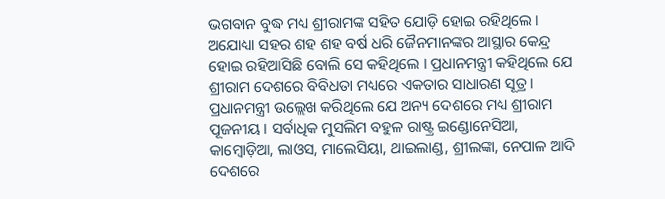ଭଗବାନ ବୁଦ୍ଧ ମଧ୍ୟ ଶ୍ରୀରାମଙ୍କ ସହିତ ଯୋଡ଼ି ହୋଇ ରହିଥିଲେ । ଅଯୋଧ୍ୟା ସହର ଶହ ଶହ ବର୍ଷ ଧରି ଜୈନମାନଙ୍କର ଆସ୍ଥାର କେନ୍ଦ୍ର ହୋଇ ରହିଆସିଛି ବୋଲି ସେ କହିଥିଲେ । ପ୍ରଧାନମନ୍ତ୍ରୀ କହିଥିଲେ ଯେ ଶ୍ରୀରାମ ଦେଶରେ ବିବିଧତା ମଧ୍ୟରେ ଏକତାର ସାଧାରଣ ସୂତ୍ର ।
ପ୍ରଧାନମନ୍ତ୍ରୀ ଉଲ୍ଲେଖ କରିଥିଲେ ଯେ ଅନ୍ୟ ଦେଶରେ ମଧ୍ୟ ଶ୍ରୀରାମ ପୂଜନୀୟ । ସର୍ବାଧିକ ମୁସଲିମ ବହୁଳ ରାଷ୍ଟ୍ର ଇଣ୍ଡୋନେସିଆ, କାମ୍ବୋଡ଼ିଆ, ଲାଓସ, ମାଲେସିୟା, ଥାଇଲାଣ୍ଡ, ଶ୍ରୀଲଙ୍କା, ନେପାଳ ଆଦି ଦେଶରେ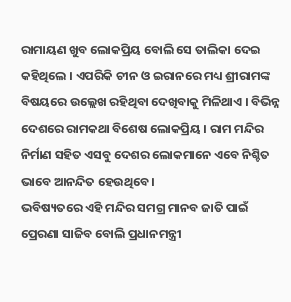ରାମାୟଣ ଖୁବ ଲୋକପ୍ରିୟ ବୋଲି ସେ ତାଲିକା ଦେଇ କହିଥିଲେ । ଏପରିକି ଚୀନ ଓ ଇରାନରେ ମଧ୍ୟ ଶ୍ରୀରାମଙ୍କ ବିଷୟରେ ଉଲ୍ଲେଖ ରହିଥିବା ଦେଖିବାକୁ ମିଳିଥାଏ । ବିଭିନ୍ନ ଦେଶରେ ରାମକଥା ବିଶେଷ ଲୋକପ୍ରିୟ । ରାମ ମନ୍ଦିର ନିର୍ମାଣ ସହିତ ଏସବୁ ଦେଶର ଲୋକମାନେ ଏବେ ନିଶ୍ଚିତ ଭାବେ ଆନନ୍ଦିତ ହେଉଥିବେ ।
ଭବିଷ୍ୟତରେ ଏହି ମନ୍ଦିର ସମଗ୍ର ମାନବ ଜାତି ପାଇଁ ପ୍ରେରଣା ସାଜିବ ବୋଲି ପ୍ରଧାନମନ୍ତ୍ରୀ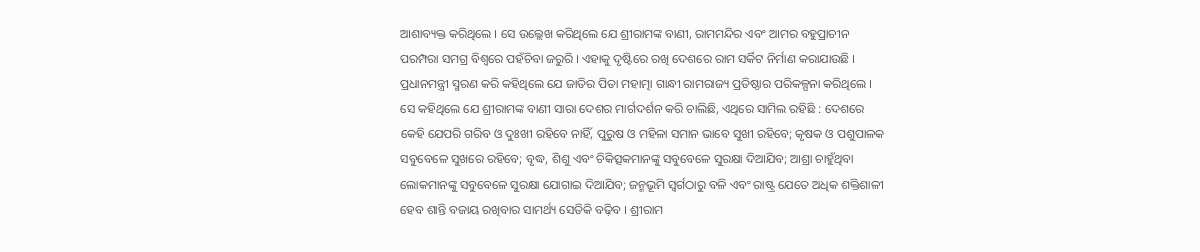ଆଶାବ୍ୟକ୍ତ କରିଥିଲେ । ସେ ଉଲ୍ଲେଖ କରିଥିଲେ ଯେ ଶ୍ରୀରାମଙ୍କ ବାଣୀ, ରାମମନ୍ଦିର ଏବଂ ଆମର ବହୁପ୍ରାଚୀନ ପରମ୍ପରା ସମଗ୍ର ବିଶ୍ୱରେ ପହଁଚିବା ଜରୁରି । ଏହାକୁ ଦୃଷ୍ଟିରେ ରଖି ଦେଶରେ ରାମ ସର୍କିଟ ନିର୍ମାଣ କରାଯାଉଛି ।
ପ୍ରଧାନମନ୍ତ୍ରୀ ସ୍ମରଣ କରି କହିଥିଲେ ଯେ ଜାତିର ପିତା ମହାତ୍ମା ଗାନ୍ଧୀ ରାମରାଜ୍ୟ ପ୍ରତିଷ୍ଠାର ପରିକଳ୍ପନା କରିଥିଲେ । ସେ କହିଥିଲେ ଯେ ଶ୍ରୀରାମଙ୍କ ବାଣୀ ସାରା ଦେଶର ମାର୍ଗଦର୍ଶନ କରି ଚାଲିଛି, ଏଥିରେ ସାମିଲ ରହିଛି : ଦେଶରେ କେହି ଯେପରି ଗରିବ ଓ ଦୁଃଖୀ ରହିବେ ନାହିଁ, ପୁରୁଷ ଓ ମହିଳା ସମାନ ଭାବେ ସୁଖୀ ରହିବେ; କୃଷକ ଓ ପଶୁପାଳକ ସବୁବେଳେ ସୁଖରେ ରହିବେ; ବୃଦ୍ଧ, ଶିଶୁ ଏବଂ ଚିକିତ୍ସକମାନଙ୍କୁ ସବୁବେଳେ ସୁରକ୍ଷା ଦିଆଯିବ; ଆଶ୍ରା ଚାହୁଁଥିବା ଲୋକମାନଙ୍କୁ ସବୁବେଳେ ସୁରକ୍ଷା ଯୋଗାଇ ଦିଆଯିବ; ଜନ୍ମଭୂମି ସ୍ୱର୍ଗଠାରୁ ବଳି ଏବଂ ରାଷ୍ଟ୍ର ଯେତେ ଅଧିକ ଶକ୍ତିଶାଳୀ ହେବ ଶାନ୍ତି ବଜାୟ ରଖିବାର ସାମର୍ଥ୍ୟ ସେତିକି ବଢ଼ିବ । ଶ୍ରୀରାମ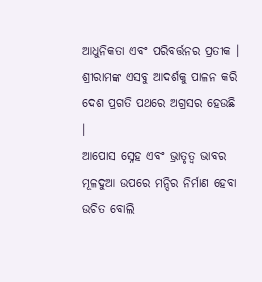ଆଧୁନିକତା ଏବଂ ପରିବର୍ତ୍ତନର ପ୍ରତୀକ । ଶ୍ରୀରାମଙ୍କ ଏସବୁ ଆଦର୍ଶକୁ ପାଳନ କରି ଦେଶ ପ୍ରଗତି ପଥରେ ଅଗ୍ରସର ହେଉଛି ।
ଆପୋସ ସ୍ନେହ ଏବଂ ଭ୍ରାତୃତ୍ୱ ଭାବର ମୂଳଦୁଆ ଉପରେ ମନ୍ଦିର ନିର୍ମାଣ ହେବା ଉଚିତ ବୋଲି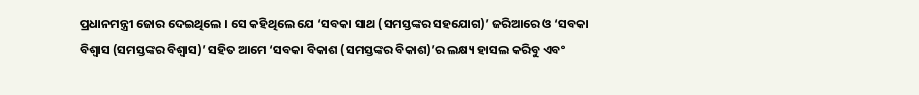ପ୍ରଧାନମନ୍ତ୍ରୀ ଜୋର ଦେଇଥିଲେ । ସେ କହିଥିଲେ ଯେ ‘ସବକା ସାଥ (ସମସ୍ତଙ୍କର ସହଯୋଗ)’ ଜରିଆରେ ଓ ‘ସବକା ବିଶ୍ୱାସ (ସମସ୍ତଙ୍କର ବିଶ୍ୱାସ)’ ସହିତ ଆମେ ‘ସବକା ବିକାଶ (ସମସ୍ତଙ୍କର ବିକାଶ)’ର ଲକ୍ଷ୍ୟ ହାସଲ କରିବୁ ଏବଂ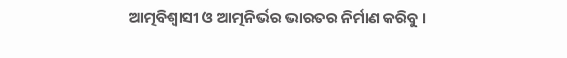ଆତ୍ମବିଶ୍ୱାସୀ ଓ ଆତ୍ମନିର୍ଭର ଭାରତର ନିର୍ମାଣ କରିବୁ ।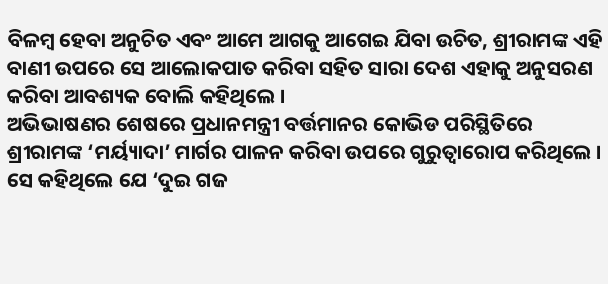ବିଳମ୍ବ ହେବା ଅନୁଚିତ ଏବଂ ଆମେ ଆଗକୁ ଆଗେଇ ଯିବା ଉଚିତ, ଶ୍ରୀରାମଙ୍କ ଏହି ବାଣୀ ଉପରେ ସେ ଆଲୋକପାତ କରିବା ସହିତ ସାରା ଦେଶ ଏହାକୁ ଅନୁସରଣ କରିବା ଆବଶ୍ୟକ ବୋଲି କହିଥିଲେ ।
ଅଭିଭାଷଣର ଶେଷରେ ପ୍ରଧାନମନ୍ତ୍ରୀ ବର୍ତ୍ତମାନର କୋଭିଡ ପରିସ୍ଥିତିରେ ଶ୍ରୀରାମଙ୍କ ‘ମର୍ୟ୍ୟାଦା’ ମାର୍ଗର ପାଳନ କରିବା ଉପରେ ଗୁରୁତ୍ୱାରୋପ କରିଥିଲେ । ସେ କହିଥିଲେ ଯେ ‘ଦୁଇ ଗଜ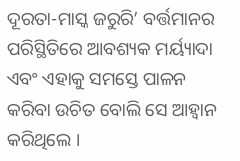ଦୂରତା-ମାସ୍କ ଜରୁରି’ ବର୍ତ୍ତମାନର ପରିସ୍ଥିତିରେ ଆବଶ୍ୟକ ମର୍ୟ୍ୟାଦା ଏବଂ ଏହାକୁ ସମସ୍ତେ ପାଳନ କରିବା ଉଚିତ ବୋଲି ସେ ଆହ୍ୱାନ କରିଥିଲେ ।